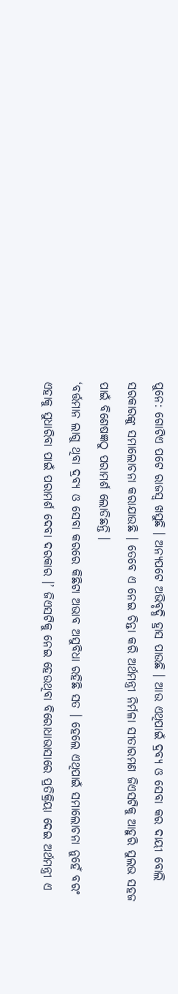ପୁନେ: ଗୋଟିଏ ପଟେ ରାଜସ୍ବ ଖସୁଛି । ଅନ୍ୟପଟେ ଅଭିବୃଦ୍ଧି ହ୍ରାସ ପାଉଛି । ଆଉ ଏଥିପାଇଁ ଦ୍ରବ୍ୟ ଓ ସେବା କର ଦାୟୀ ବୋଲି ସରକାରଙ୍କୁ ସମାଲୋଚନା କରାଯାଉଛି । ତେବେ ଏ ନେଇ ଚିନ୍ତା କରି ଅର୍ଥମନ୍ତ୍ରୀ ନିର୍ମଳା ସୀତାରମଣ ଜିଏସଟିକୁ ଆହୁରି ସୁଲଭ ସହଜ ପାଇଁ ବିଶେଷଜ୍ଞଠୁ ପରାମର୍ଶ ଲୋଡିଛନ୍ତି ।
‘ବର୍ତ୍ତମାନ ଲାଗୁ ଥିବା ଦ୍ରବ୍ୟ ଓ ସେବା କରରେ କିଛିଟା ଅଭାବ ଅସୁବିଧା ରହିଛି ସତ । ହେଲେ ଏଥିପାଇଁ ସମାଲୋଚନା ନୁହେଁ ବରଂ ଏହାକୁ ସୁଧାରିବା ପାଇଁ ପରାମର୍ଶ ଦେବା ଦରକାର ।’ ଜିଏସଟିକୁ ନେଇ ହେଉଥିବା ବିରୋଧାଭାସାରେ ପ୍ରତିକ୍ରିୟା ଦେଇ ଅର୍ଥମନ୍ତ୍ରୀ ଏ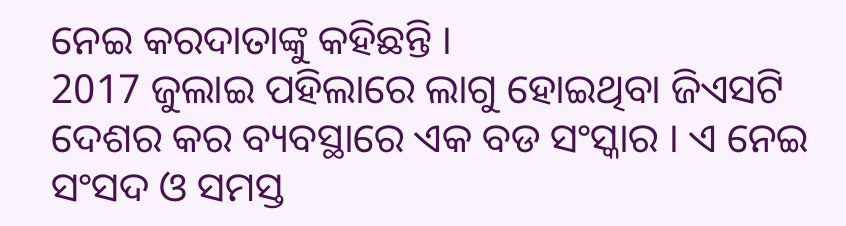ନେଇ କରଦାତାଙ୍କୁ କହିଛନ୍ତି ।
2017 ଜୁଲାଇ ପହିଲାରେ ଲାଗୁ ହୋଇଥିବା ଜିଏସଟି ଦେଶର କର ବ୍ୟବସ୍ଥାରେ ଏକ ବଡ ସଂସ୍କାର । ଏ ନେଇ ସଂସଦ ଓ ସମସ୍ତ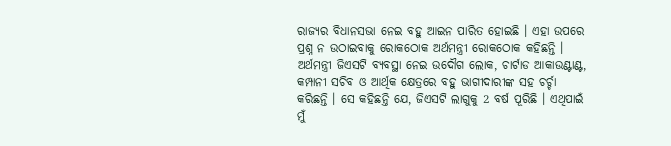ରାଜ୍ୟର ବିଧାନସଭା ନେଇ ବହୁ ଆଇନ ପାରିତ ହୋଇଛି । ଏହା ଉପରେ ପ୍ରଶ୍ନ ନ ଉଠାଇବାକୁ ରୋକଠୋକ ଅର୍ଥମନ୍ତ୍ରୀ ରୋକଠୋକ କହିଛନ୍ତି ।
ଅର୍ଥମନ୍ତ୍ରୀ ଜିଏସଟି ବ୍ୟବସ୍ଥା ନେଇ ଉଦୌଗ ଲୋକ, ଚାର୍ଟାଡ ଆକାଉଣ୍ଟାଣ୍ଟ, କମ୍ପାନୀ ସଚିବ ଓ ଆର୍ଥିକ କ୍ଷେତ୍ରରେ ବହୁ ଭାଗୀଦାରୀଙ୍କ ସହ ଚର୍ଚ୍ଚା କରିଛନ୍ତି । ସେ କହିଛନ୍ତି ଯେ, ଜିଏସଟି ଲାଗୁକୁ 2 ବର୍ଷ ପୂରିଛି । ଏଥିପାଇଁ ମୁଁ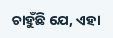ଚାହୁଁଛି ଯେ, ଏହା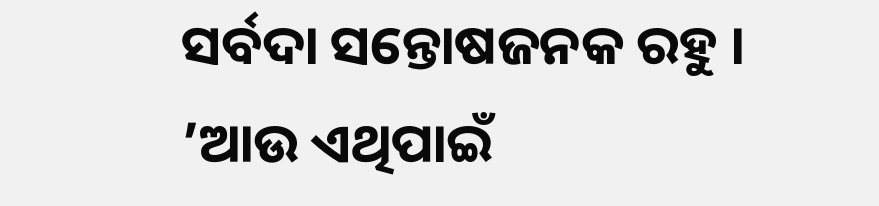ସର୍ବଦା ସନ୍ତୋଷଜନକ ରହୁ । ’ଆଉ ଏଥିପାଇଁ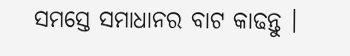ସମସ୍ତେ ସମାଧାନର ବାଟ କାଢନ୍ତୁ ।